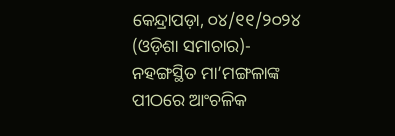କେନ୍ଦ୍ରାପଡ଼ା, ୦୪/୧୧/୨୦୨୪ (ଓଡ଼ିଶା ସମାଚାର)- ନହଙ୍ଗସ୍ଥିତ ମା’ମଙ୍ଗଳାଙ୍କ ପୀଠରେ ଆଂଚଳିକ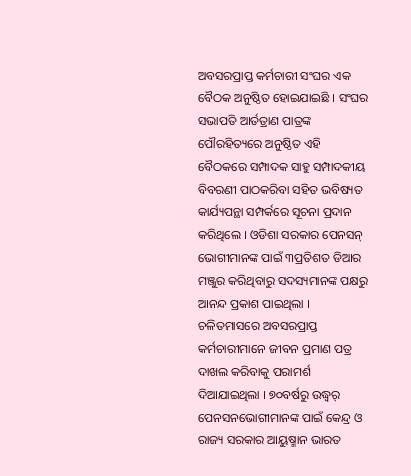ଅବସରପ୍ରାପ୍ତ କର୍ମଚାରୀ ସଂଘର ଏକ ବୈଠକ ଅନୁଷ୍ଠିତ ହୋଇଯାଇଛି । ସଂଘର ସଭାପତି ଆର୍ତତ୍ରାଣ ପାତ୍ରଙ୍କ ପୌରହିତ୍ୟରେ ଅନୁଷ୍ଠିତ ଏହି ବୈଠକରେ ସମ୍ପାଦକ ସାହୁ ସମ୍ପାଦକୀୟ ବିବରଣୀ ପାଠକରିବା ସହିତ ଭବିଷ୍ୟତ କାର୍ଯ୍ୟପନ୍ଥା ସମ୍ପର୍କରେ ସୂଚନା ପ୍ରଦାନ କରିଥିଲେ । ଓଡିଶା ସରକାର ପେନସନ୍ ଭୋଗୀମାନଙ୍କ ପାଇଁ ୩ପ୍ରତିଶତ ଡିଆର ମଞ୍ଜୁର କରିଥିବାରୁ ସଦସ୍ୟମାନଙ୍କ ପକ୍ଷରୁ ଆନନ୍ଦ ପ୍ରକାଶ ପାଇଥିଲା । ଚଳିତମାସରେ ଅବସରପ୍ରାପ୍ତ କର୍ମଚାରୀମାନେ ଜୀବନ ପ୍ରମାଣ ପତ୍ର ଦାଖଲ କରିବାକୁ ପରାମର୍ଶ ଦିଆଯାଇଥିଲା । ୭୦ବର୍ଷରୁ ଉଦ୍ଧ୍ୱର୍ ପେନସନଭୋଗୀମାନଙ୍କ ପାଇଁ କେନ୍ଦ୍ର ଓ ରାଜ୍ୟ ସରକାର ଆୟୁଷ୍ମାନ ଭାରତ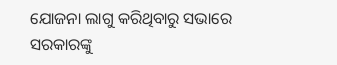ଯୋଜନା ଲାଗୁ କରିଥିବାରୁ ସଭାରେ ସରକାରଙ୍କୁ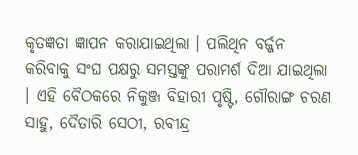କୃତଜ୍ଞତା ଜ୍ଞାପନ କରାଯାଇଥିଲା । ପଲିଥିନ ବର୍ଜ୍ଜନ କରିବାକୁ ସଂଘ ପକ୍ଷରୁ ସମସ୍ତଙ୍କୁ ପରାମର୍ଶ ଦିଆ ଯାଇଥିଲା । ଏହି ବୈଠକରେ ନିକୁଞ୍ଜ ବିହାରୀ ପୃଷ୍ଟି, ଗୌରାଙ୍ଗ ଚରଣ ସାହୁ, ଦୈତାରି ସେଠୀ, ରବୀନ୍ଦ୍ର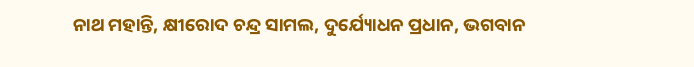ନାଥ ମହାନ୍ତି, କ୍ଷୀରୋଦ ଚନ୍ଦ୍ର ସାମଲ, ଦୁର୍ଯ୍ୟୋଧନ ପ୍ରଧାନ, ଭଗବାନ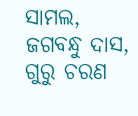ସାମଲ, ଜଗବନ୍ଧୁ ଦାସ, ଗୁରୁ ଚରଣ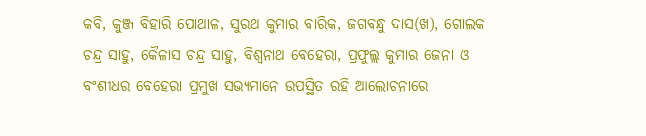କବି, କୁଞ୍ଜ ବିହାରି ପୋଥାଳ, ସୁରଥ କୁମାର ବାରିକ, ଜଗବନ୍ଧୁ ଦାସ(ଖ), ଗୋଲକ ଚନ୍ଦ୍ର ସାହୁ, କୈଳାସ ଚନ୍ଦ୍ର ସାହୁ, ବିଶ୍ୱନାଥ ବେହେରା, ପ୍ରଫୁଲ୍ଲ କୁମାର ଜେନା ଓ ବଂଶୀଧର ବେହେରା ପ୍ରମୁଖ ସଭ୍ୟମାନେ ଉପସ୍ଥିତ ରହି ଆଲୋଚନାରେ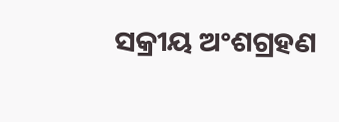ସକ୍ରୀୟ ଅଂଶଗ୍ରହଣ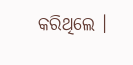କରିଥିଲେ ।